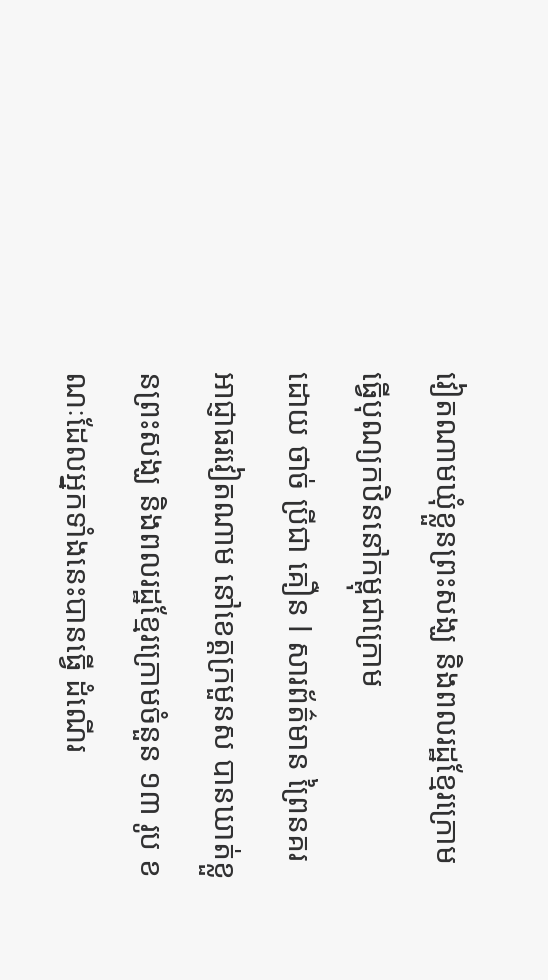វៀតណាមឃុំខ្លួនព្រះសង្ឃ និងពលរដ្ឋខ្មែរក្រោមធ្វើបុណ្យកឋិននៅកម្ពុជាក្រោម
ដោយ ថាច់ ប្រីជា គឿន l សារព័ត៌មាន ព្រៃនគរ
អាជ្ញាធរវៀតណាម នៅខេត្តក្រមួនស បានឃាត់ខ្លួនព្រះសង្ឃ និងពលរដ្ឋខ្មែរក្រោមចំនួន ១៣ រូប ខណៈដែលអ្នកទាំងនេះបានធ្វើ ដំណើរ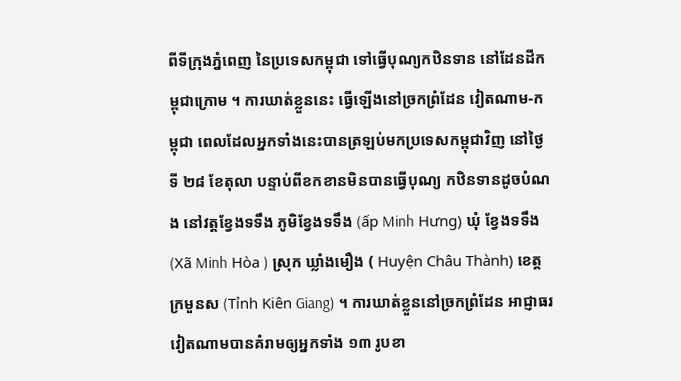ពីទីក្រុងភ្នំពេញ នៃប្រទេសកម្ពុជា ទៅធ្វើបុណ្យកឋិនទាន នៅដែនដីកម្ពុជាក្រោម ។ ការឃាត់ខ្លួននេះ ធ្វើឡើងនៅច្រកព្រំដែន វៀតណាម-កម្ពុជា ពេលដែលអ្នកទាំងនេះបានត្រឡប់មកប្រទេសកម្ពុជាវិញ នៅថ្ងៃទី ២៨ ខែតុលា បន្ទាប់ពីខកខានមិនបានធ្វើបុណ្យ កឋិនទានដូចបំណង នៅវត្តខ្វែងទទឹង ភូមិខ្វែងទទឹង (ấp Minh Hưng) ឃុំ ខ្វែងទទឹង (Xã Minh Hòa ) ស្រុក ឃ្លាំងមឿង ( Huyện Châu Thành) ខេត្ត ក្រមួនស (Tỉnh Kiên Giang) ។ ការឃាត់ខ្លួននៅច្រកព្រំដែន អាជ្ញាធរវៀតណាមបានគំរាមឲ្យអ្នកទាំង ១៣ រូបខា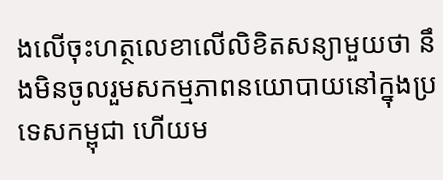ងលើចុះហត្ថលេខាលើលិខិតសន្យាមួយថា នឹងមិនចូលរួមសកម្មភាពនយោបាយនៅក្នុងប្រទេសកម្ពុជា ហើយម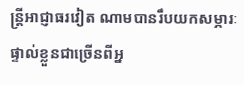ន្ត្រីអាជ្ញាធរវៀត ណាមបានរឹបយកសម្ភារៈផ្ទាល់ខ្លួនជាច្រើនពីអ្ន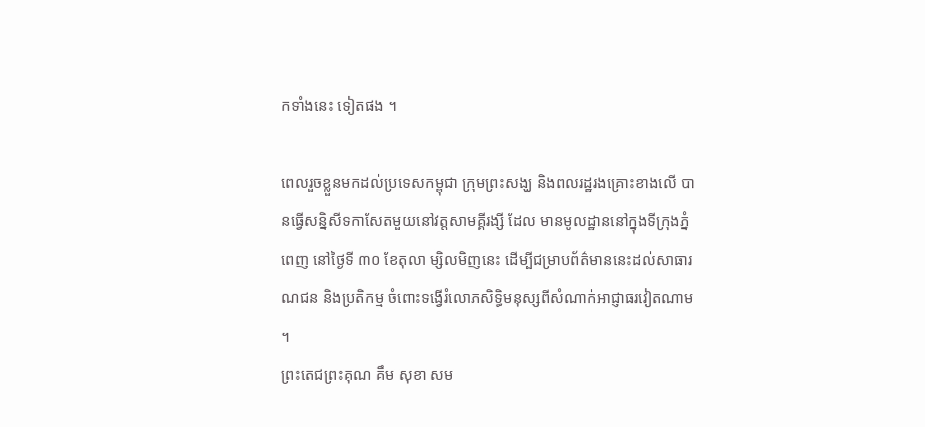កទាំងនេះ ទៀតផង ។

ពេលរួចខ្លួនមកដល់ប្រទេសកម្ពុជា ក្រុមព្រះសង្ឃ និងពលរដ្ឋរងគ្រោះខាងលើ បានធ្វើសន្និសីទកាសែតមួយនៅវត្តសាមគ្គីរង្សី ដែល មានមូលដ្ឋាននៅក្នុងទីក្រុងភ្នំពេញ នៅថ្ងៃទី ៣០ ខែតុលា ម្សិលមិញនេះ ដើម្បីជម្រាបព័ត៌មាននេះដល់សាធារណជន និងប្រតិកម្ម ចំពោះទង្វើរំលោភសិទ្ធិមនុស្សពីសំណាក់អាជ្ញាធរវៀតណាម ។
ព្រះតេជព្រះគុណ គឹម សុខា សម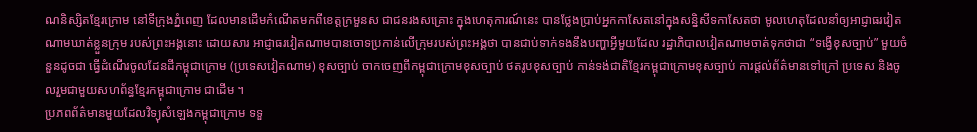ណនិស្សិតខ្មែរក្រោម នៅទីក្រុងភ្នំពេញ ដែលមានដើមកំណើតមកពីខេត្តក្រមួនស ជាជនរងសគ្រោះ ក្នុងហេតុការណ៍នេះ បានថ្លែងប្រាប់អ្នកកាសែតនៅក្នុងសន្និសីទកាសែតថា មូលហេតុដែលនាំឲ្យអាជ្ញាធរវៀតណាមឃាត់ខ្លួនក្រុម របស់ព្រះអង្គនោះ ដោយសារ អាជ្ញាធរវៀតណាមបានចោទប្រកាន់លើក្រុមរបស់ព្រះអង្គថា បានជាប់ទាក់ទងនឹងបញ្ហាអ្វីមួយដែល រដ្ឋាភិបាលវៀតណាមចាត់ទុកថាជា “ទង្វើខុសច្បាប់” មួយចំនួនដូចជា ធ្វើដំណើរចូលដែនដីកម្ពុជាក្រោម (ប្រទេសវៀតណាម) ខុសច្បាប់ ចាកចេញពីកម្ពុជាក្រោមខុសច្បាប់ ថតរូបខុសច្បាប់ កាន់ទង់ជាតិខ្មែរកម្ពុជាក្រោមខុសច្បាប់ ការផ្តល់ព័ត៌មានទៅក្រៅ ប្រទេស និងចូលរួមជាមួយសហព័ន្ធខ្មែរកម្ពុជាក្រោម ជាដើម ។
ប្រភពព័ត៌មានមួយដែលវិទ្យុសំឡេងកម្ពុជាក្រោម ទទួ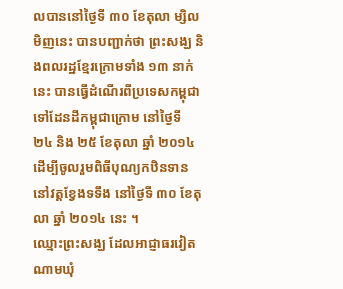លបាននៅថ្ងៃទី ៣០ ខែតុលា ម្សិលមិញនេះ បានបញ្ជាក់ថា ព្រះសង្ឃ និងពលរដ្ឋខ្មែរក្រោមទាំង ១៣ នាក់នេះ បានធ្វើដំណើរពីប្រទេសកម្ពុជាទៅដែនដីកម្ពុជាក្រោម នៅថ្ងៃទី ២៤ និង ២៥ ខែតុលា ឆ្នាំ ២០១៤ ដើម្បីចូលរួមពិធីបុណ្យកឋិនទាន នៅវត្តខ្វែងទទឹង នៅថ្ងៃទី ៣០ ខែតុលា ឆ្នាំ ២០១៤ នេះ ។
ឈ្មោះព្រះសង្ឃ ដែលអាជ្ញាធរវៀតណាមឃុំ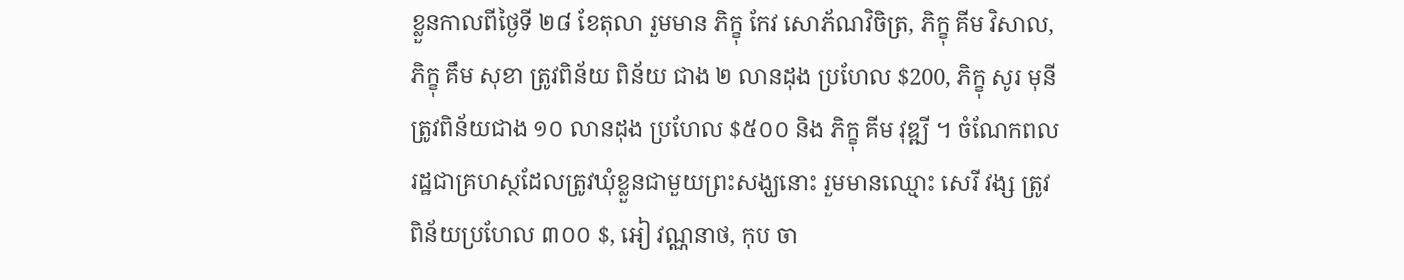ខ្លួនកាលពីថ្ងៃទី ២៨ ខែតុលា រួមមាន ភិក្ខុ កែវ សោភ័ណវិចិត្រ, ភិក្ខុ គីម វិសាល, ភិក្ខុ គឹម សុខា ត្រូវពិន័យ ពិន័យ ជាង ២ លានដុង ប្រហែល $200, ភិក្ខុ សូរ មុនី ត្រូវពិន័យជាង ១០ លានដុង ប្រហែល $៥០០ និង ភិក្ខុ គីម វុឌ្ឍី ។ ចំណែកពលរដ្ឋជាគ្រហស្ថដែលត្រូវឃុំខ្លួនជាមួយព្រះសង្ឃនោះ រួមមានឈ្មោះ សេរី វង្ស ត្រូវពិន័យប្រហែល ៣០០ $, អៀ វណ្ណនាថ, កុប ចា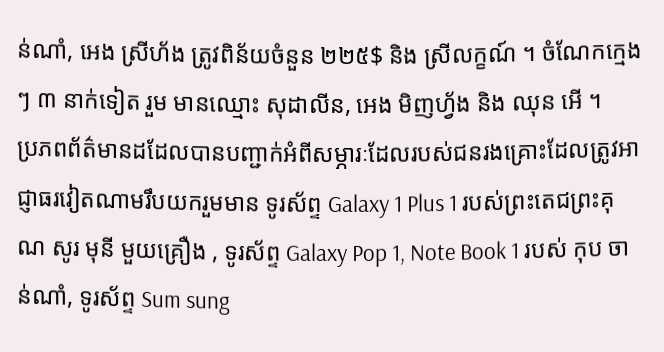ន់ណាំ, អេង ស្រីហ័ង ត្រូវពិន័យចំនួន ២២៥$ និង ស្រីលក្ខណ៍ ។ ចំណែកក្មេងៗ ៣ នាក់ទៀត រួម មានឈ្មោះ សុដាលីន, អេង មិញហ្វ័ង និង ឈុន អើ ។
ប្រភពព័ត៌មានដដែលបានបញ្ជាក់អំពីសម្ភារៈដែលរបស់ជនរងគ្រោះដែលត្រូវអាជ្ញាធរវៀតណាមរឹបយករួមមាន ទូរស័ព្ទ Galaxy 1 Plus 1 របស់ព្រះតេជព្រះគុណ សូរ មុនី មួយគ្រឿង , ទូរស័ព្ទ Galaxy Pop 1, Note Book 1 របស់ កុប ចាន់ណាំ, ទូរស័ព្ទ Sum sung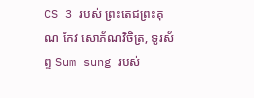CS 3 របស់ ព្រះតេជព្រះគុណ កែវ សោភ័ណវិចិត្រ, ទូរស័ព្ទ Sum sung របស់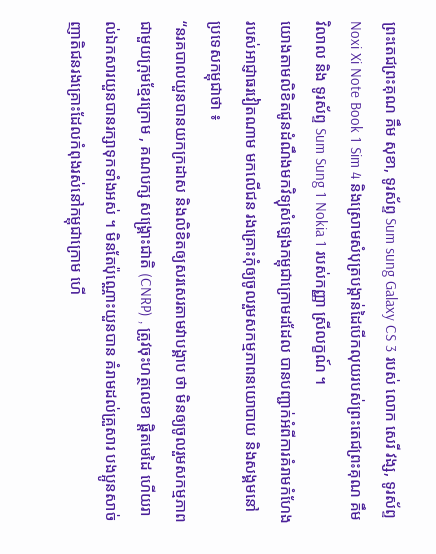ព្រះតេជព្រះគុណ គឹម សុខា, ទូរស័ព្ទ Sum sung Galaxy CS 3 របស់ លោក សេរី វង្ស, ទូរស័ព្ទ Noxi Xi Note Book 1 Sim 4 និងស្រោមសំបុត្របង្កាន់ដៃបើកលុយរបស់ព្រះតេជព្រះគុណ គឹម វិលាល និង ទូរស័ព្ទ Sum Sung 1 Nokia 1 របស់កញ្ញា ស្រីលក្ខណ៍ ។
យោងតាមលិខិតជូនដំណឹងមកវិទ្យុសំឡេងកម្ពុជាក្រោមដដែល បានបញ្ជាក់អំពីការគំរាមកំហែងរបស់អាជ្ញាធរវៀតណាម មកលើជន រងគ្រោះកុំឲ្យចូលរួមសកម្មភាពនយោបាយ និងសង្គមនៅប្រទេសកម្ពុជាថា ៖
“នរគបាលយួនបានយកក្រដាស និងលិខិតឲ្យសរសេរតាមវាបង្គាប ថា មិនឲ្យចូលរួមសកម្មភាពជាមួយក្រុមខ្មែរក្រោម , គណបក្ស សង្គ្រោះជាតិ (CNRP) , ត្រូវចុះហត្ថលេខា ផ្តិតមេដៃ ហើយរាល់ឯកសារយួនបានរក្សាទុកទាំងអស់ ។ មិនតែប៉ុណ្ណោះយួនបាន គំរាមដល់គ្រួសារ បងប្អូនសាច់ញាតិជនរងគ្រោះដែលកំពុងរស់នៅកម្ពុជាក្រោម ហើ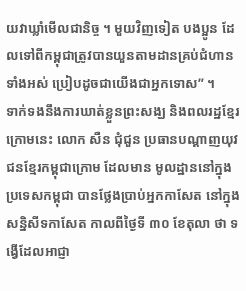យវាឃ្លាំមើលជានិច្ច ។ មួយវិញទៀត បងប្អូន ដែលទៅពីកម្ពុជាត្រូវបានយួនតាមដានគ្រប់ជំហានទាំងអស់ ប្រៀបដូចជាយើងជាអ្នកទោស” ។
ទាក់ទងនឹងការឃាត់ខ្លួនព្រះសង្ឃ និងពលរដ្ឋខ្មែរក្រោមនេះ លោក សឺន ជុំជួន ប្រធានបណ្ដាញយុវជនខ្មែរកម្ពុជាក្រោម ដែលមាន មូលដ្ឋាននៅក្នុងប្រទេសកម្ពុជា បានថ្លែងប្រាប់អ្នកកាសែត នៅក្នុងសន្និសីទកាសែត កាលពីថ្ងៃទី ៣០ ខែតុលា ថា ទង្វើដែលអាជ្ញា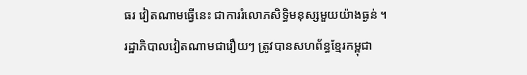ធរ វៀតណាមធ្វើនេះ ជាការរំលោភសិទ្ធិមនុស្សមួយយ៉ាងធ្ងន់ ។
រដ្ឋាភិបាលវៀតណាមជារឿយៗ ត្រូវបានសហព័ន្ធខ្មែរកម្ពុជា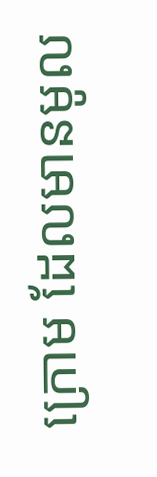ក្រោម ដែលមានមូល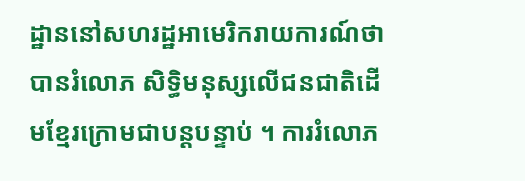ដ្ឋាននៅសហរដ្ឋអាមេរិករាយការណ៍ថា បានរំលោភ សិទ្ធិមនុស្សលើជនជាតិដើមខ្មែរក្រោមជាបន្តបន្ទាប់ ។ ការរំលោភ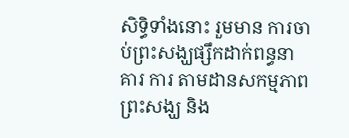សិទ្ធិទាំងនោះ រួមមាន ការចាប់ព្រះសង្ឃផ្សឹកដាក់ពន្ធនាគារ ការ តាមដានសកម្មភាពព្រះសង្ឃ និង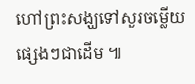ហៅព្រះសង្ឃទៅសួរចម្លើយផ្សេងៗជាដើម ៕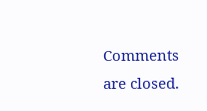Comments are closed.